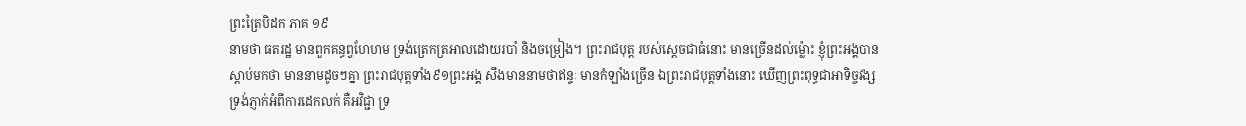ព្រះត្រៃបិដក ភាគ ១៩
នាមថា ធតរដ្ឋ មានពួកគន្ធព្វហែហម ទ្រង់ត្រេកត្រអាលដោយរបាំ និងចម្រៀង។ ព្រះរាជបុត្ត របស់ស្តេចជាធំនោះ មានច្រើនដល់ម្ល៉ោះ ខ្ញុំព្រះអង្គបានស្តាប់មកថា មាននាមដូចៗគ្នា ព្រះរាជបុត្តទាំង៩១ព្រះអង្គ សឹងមាននាមថាឥន្ទៈ មានកំឡាំងច្រើន ឯព្រះរាជបុត្តទាំងនោះ ឃើញព្រះពុទ្ធជាអាទិច្ចវង្ស ទ្រង់ភ្ញាក់អំពីការដេកលក់ គឺអវិជ្ជា ទ្រ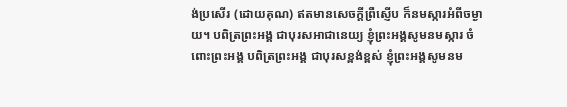ង់ប្រសើរ (ដោយគុណ) ឥតមានសេចក្តីព្រឺស្ញើប ក៏នមស្ការអំពីចម្ងាយ។ បពិត្រព្រះអង្គ ជាបុរសអាជានេយ្យ ខ្ញុំព្រះអង្គសូមនមស្ការ ចំពោះព្រះអង្គ បពិត្រព្រះអង្គ ជាបុរសខ្ពង់ខ្ពស់ ខ្ញុំព្រះអង្គសូមនម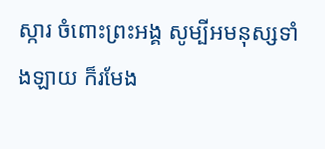ស្ការ ចំពោះព្រះអង្គ សូម្បីអមនុស្សទាំងឡាយ ក៏រមែង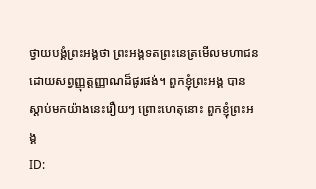ថ្វាយបង្គំព្រះអង្គថា ព្រះអង្គទតព្រះនេត្រមើលមហាជន ដោយសព្វញ្ញុត្តញ្ញាណដ៏ផូរផង់។ ពួកខ្ញុំព្រះអង្គ បានស្តាប់មកយ៉ាងនេះរឿយៗ ព្រោះហេតុនោះ ពួកខ្ញុំព្រះអង្គ
ID: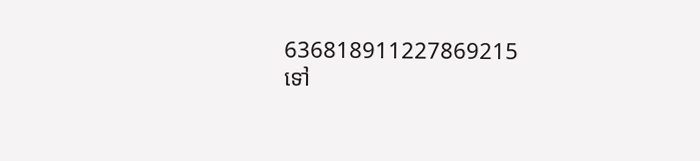636818911227869215
ទៅ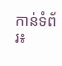កាន់ទំព័រ៖